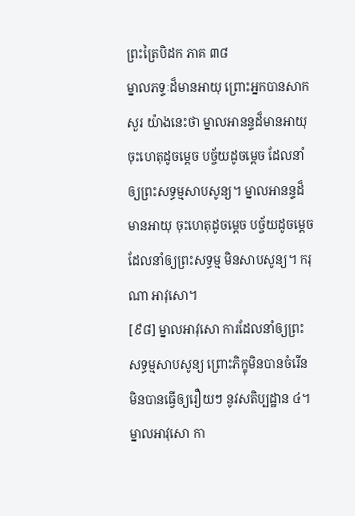ព្រះត្រៃបិដក ភាគ ៣៨
ម្នាលភទ្ទៈដ៏មានអាយុ ព្រោះអ្នកបានសាកសួរ យ៉ាងនេះថា ម្នាលអានន្ទដ៏មានអាយុ ចុះហេតុដូចម្តេច បច្ច័យដូចម្តេច ដែលនាំឲ្យព្រះសទ្ធម្មសាបសូន្យ។ ម្នាលអានន្ទដ៏មានអាយុ ចុះហេតុដូចម្តេច បច្ច័យដូចម្តេច ដែលនាំឲ្យព្រះសទ្ធម្ម មិនសាបសូន្យ។ ករុណា អាវុសោ។
[៩៨] ម្នាលអាវុសោ ការដែលនាំឲ្យព្រះសទ្ធម្មសាបសូន្យ ព្រោះភិក្ខុមិនបានចំរើន មិនបានធ្វើឲ្យរឿយៗ នូវសតិប្បដ្ឋាន ៤។ ម្នាលអាវុសោ កា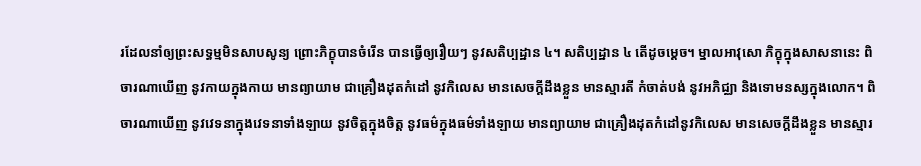រដែលនាំឲ្យព្រះសទ្ធម្មមិនសាបសូន្យ ព្រោះភិក្ខុបានចំរើន បានធ្វើឲ្យរឿយៗ នូវសតិប្បដ្ឋាន ៤។ សតិប្បដ្ឋាន ៤ តើដូចម្តេច។ ម្នាលអាវុសោ ភិក្ខុក្នុងសាសនានេះ ពិចារណាឃើញ នូវកាយក្នុងកាយ មានព្យាយាម ជាគ្រឿងដុតកំដៅ នូវកិលេស មានសេចក្តីដឹងខ្លួន មានស្មារតី កំចាត់បង់ នូវអភិជ្ឈា និងទោមនស្សក្នុងលោក។ ពិចារណាឃើញ នូវវេទនាក្នុងវេទនាទាំងឡាយ នូវចិត្តក្នុងចិត្ត នូវធម៌ក្នុងធម៌ទាំងឡាយ មានព្យាយាម ជាគ្រឿងដុតកំដៅនូវកិលេស មានសេចក្តីដឹងខ្លួន មានស្មារ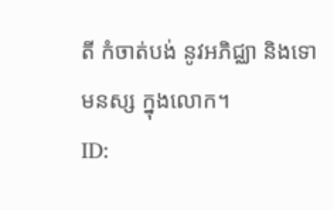តី កំចាត់បង់ នូវអភិជ្ឈា និងទោមនស្ស ក្នុងលោក។
ID: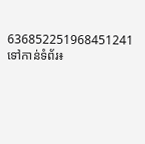636852251968451241
ទៅកាន់ទំព័រ៖